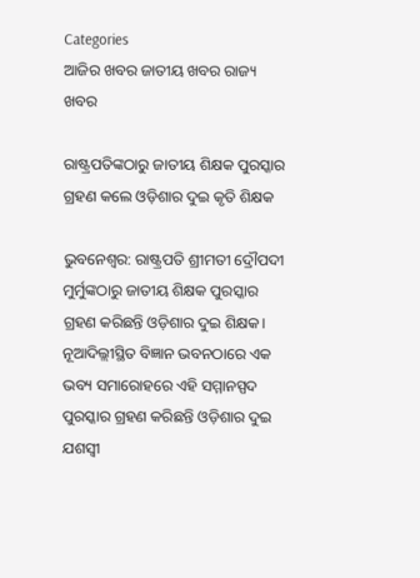Categories
ଆଜିର ଖବର ଜାତୀୟ ଖବର ରାଜ୍ୟ ଖବର

ରାଷ୍ଟ୍ରପତିଙ୍କଠାରୁ ଜାତୀୟ ଶିକ୍ଷକ ପୁରସ୍କାର ଗ୍ରହଣ କଲେ ଓଡ଼ିଶାର ଦୁଇ କୃତି ଶିକ୍ଷକ

ଭୁବନେଶ୍ବର: ରାଷ୍ଟ୍ରପତି ଶ୍ରୀମତୀ ଦ୍ରୌପଦୀ ମୁର୍ମୁଙ୍କଠାରୁ ଜାତୀୟ ଶିକ୍ଷକ ପୁରସ୍କାର ଗ୍ରହଣ କରିଛନ୍ତି ଓଡ଼ିଶାର ଦୁଇ ଶିକ୍ଷକ। ନୂଆଦିଲ୍ଲୀସ୍ଥିତ ବିଜ୍ଞାନ ଭବନଠାରେ ଏକ ଭବ୍ୟ ସମାରୋହରେ ଏହି ସମ୍ମାନସ୍ପଦ ପୁରସ୍କାର ଗ୍ରହଣ କରିଛନ୍ତି ଓଡ଼ିଶାର ଦୁଇ ଯଶସ୍ବୀ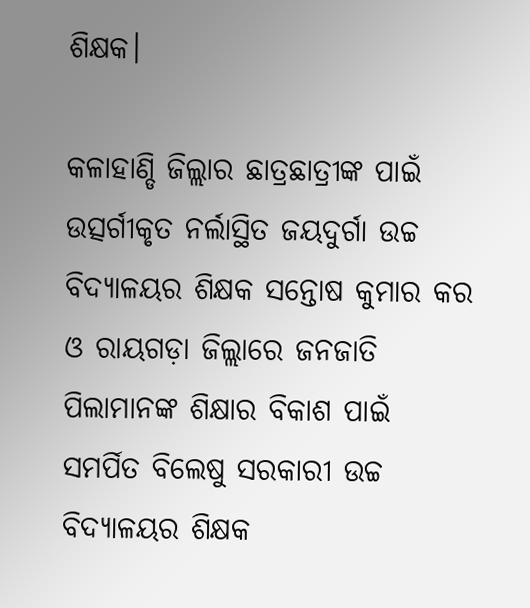ଶିକ୍ଷକ।

କଳାହାଣ୍ଡି ଜିଲ୍ଲାର ଛାତ୍ରଛାତ୍ରୀଙ୍କ ପାଇଁ ଉତ୍ସର୍ଗୀକୃତ ନର୍ଲାସ୍ଥିତ ଜୟଦୁର୍ଗା ଉଚ୍ଚ ବିଦ୍ୟାଳୟର ଶିକ୍ଷକ ସନ୍ତୋଷ କୁମାର କର ଓ ରାୟଗଡ଼ା ଜିଲ୍ଲାରେ ଜନଜାତି ପିଲାମାନଙ୍କ ଶିକ୍ଷାର ବିକାଶ ପାଇଁ ସମର୍ପିତ ବିଲେଷୁ ସରକାରୀ ଉଚ୍ଚ ବିଦ୍ୟାଳୟର ଶିକ୍ଷକ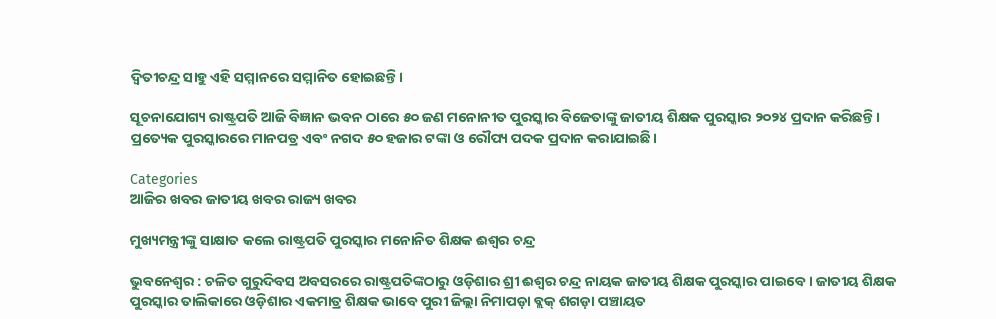ଦ୍ବିତୀଚନ୍ଦ୍ର ସାହୁ ଏହି ସମ୍ମାନରେ ସମ୍ମାନିତ ହୋଇଛନ୍ତି।

ସୂଚନାଯୋଗ୍ୟ ରାଷ୍ଟ୍ରପତି ଆଜି ବିଜ୍ଞାନ ଭବନ ଠାରେ ୫୦ ଜଣ ମନୋନୀତ ପୁରସ୍କାର ବିଜେତାଙ୍କୁ ଜାତୀୟ ଶିକ୍ଷକ ପୁରସ୍କାର ୨୦୨୪ ପ୍ରଦାନ କରିଛନ୍ତି। ପ୍ରତ୍ୟେକ ପୁରସ୍କାରରେ ମାନପତ୍ର ଏବଂ ନଗଦ ୫୦ ହଜାର ଟଙ୍କା ଓ ରୌପ୍ୟ ପଦକ ପ୍ରଦାନ କରାଯାଇଛି।

Categories
ଆଜିର ଖବର ଜାତୀୟ ଖବର ରାଜ୍ୟ ଖବର

ମୁଖ୍ୟମନ୍ତ୍ରୀଙ୍କୁ ସାକ୍ଷାତ କଲେ ରାଷ୍ଟ୍ରପତି ପୁରସ୍କାର ମନୋନିତ ଶିକ୍ଷକ ଈଶ୍ବର ଚନ୍ଦ୍ର

ଭୁବନେଶ୍ୱର : ଚଳିତ ଗୁରୁଦିବସ ଅବସରରେ ରାଷ୍ଟ୍ରପତିଙ୍କଠାରୁ ଓଡ଼ିଶାର ଶ୍ରୀ ଈଶ୍ୱର ଚନ୍ଦ୍ର ନାୟକ ଜାତୀୟ ଶିକ୍ଷକ ପୁରସ୍କାର ପାଇବେ । ଜାତୀୟ ଶିକ୍ଷକ ପୁରସ୍କାର ତାଲିକାରେ ଓଡ଼ିଶାର ଏକମାତ୍ର ଶିକ୍ଷକ ଭାବେ ପୁରୀ ଜିଲ୍ଲା ନିମାପଡ଼ା ବ୍ଲକ୍‌ ଶଗଡ଼ା ପଞ୍ଚାୟତ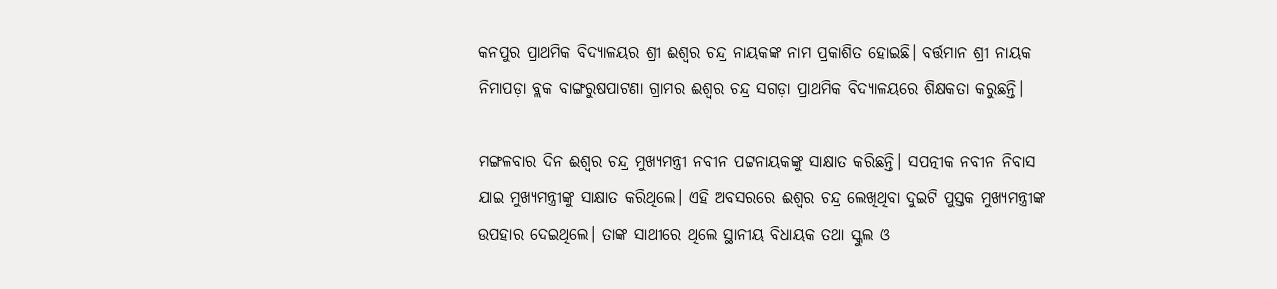କନପୁର ପ୍ରାଥମିକ ବିଦ୍ୟାଳୟର ଶ୍ରୀ ଈଶ୍ୱର ଚନ୍ଦ୍ର ନାୟକଙ୍କ ନାମ ପ୍ରକାଶିତ ହୋଇଛି। ବର୍ତ୍ତମାନ ଶ୍ରୀ ନାୟକ ନିମାପଡ଼ା ବ୍ଲକ ବାଙ୍ଗରୁଷପାଟଣା ଗ୍ରାମର ଈଶ୍ୱର ଚନ୍ଦ୍ର ସଗଡ଼ା ପ୍ରାଥମିକ ବିଦ୍ୟାଳୟରେ ଶିକ୍ଷକତା କରୁଛନ୍ତି।

ମଙ୍ଗଳବାର ଦିନ ଈଶ୍ବର ଚନ୍ଦ୍ର ମୁଖ୍ୟମନ୍ତ୍ରୀ ନବୀନ ପଟ୍ଟନାୟକଙ୍କୁ ସାକ୍ଷାତ କରିଛନ୍ତି। ସପତ୍ନୀକ ନବୀନ ନିବାସ ଯାଇ ମୁଖ୍ୟମନ୍ତ୍ରୀଙ୍କୁ ସାକ୍ଷାତ କରିଥିଲେ। ଏହି ଅବସରରେ ଈଶ୍ବର ଚନ୍ଦ୍ର ଲେଖିଥିବା ଦୁଇଟି ପୁସ୍ତକ ମୁଖ୍ୟମନ୍ତ୍ରୀଙ୍କ ଉପହାର ଦେଇଥିଲେ। ତାଙ୍କ ସାଥୀରେ ଥିଲେ ସ୍ଥାନୀୟ ବିଧାୟକ ତଥା ସ୍କୁଲ ଓ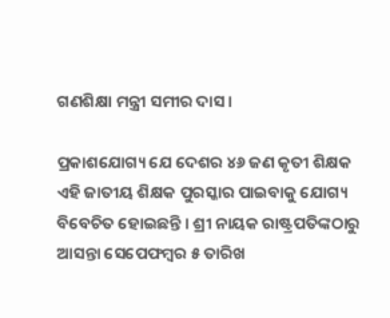ଗଣଶିକ୍ଷା ମନ୍ତ୍ରୀ ସମୀର ଦାସ।

ପ୍ରକାଶଯୋଗ୍ୟ ଯେ ଦେଶର ୪୬ ଜଣ କୃତୀ ଶିକ୍ଷକ ଏହି ଜାତୀୟ ଶିକ୍ଷକ ପୁରସ୍କାର ପାଇବାକୁ ଯୋଗ୍ୟ ବିବେଚିତ ହୋଇଛନ୍ତି । ଶ୍ରୀ ନାୟକ ରାଷ୍ଟ୍ରପତିଙ୍କଠାରୁ ଆସନ୍ତା ସେପେଫମ୍ବର ୫ ତାରିଖ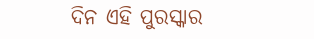ଦିନ ଏହି ପୁରସ୍କାର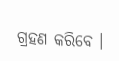ଗ୍ରହଣ କରିବେ ।